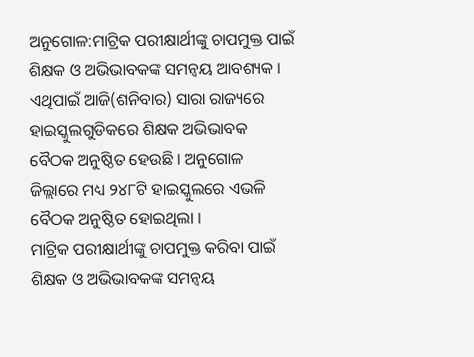ଅନୁଗୋଳ:ମାଟ୍ରିକ ପରୀକ୍ଷାର୍ଥୀଙ୍କୁ ଚାପମୁକ୍ତ ପାଇଁ ଶିକ୍ଷକ ଓ ଅଭିଭାବକଙ୍କ ସମନ୍ୱୟ ଆବଶ୍ୟକ । ଏଥିପାଇଁ ଆଜି(ଶନିବାର) ସାରା ରାଜ୍ୟରେ ହାଇସ୍କୁଲଗୁଡିକରେ ଶିକ୍ଷକ ଅଭିଭାବକ ବୈଠକ ଅନୁଷ୍ଠିତ ହେଉଛି । ଅନୁଗୋଳ ଜିଲ୍ଲାରେ ମଧ୍ୟ ୨୪୮ଟି ହାଇସ୍କୁଲରେ ଏଭଳି ବୈଠକ ଅନୁଷ୍ଠିତ ହୋଇଥିଲା ।
ମାଟ୍ରିକ ପରୀକ୍ଷାର୍ଥୀଙ୍କୁ ଚାପମୁକ୍ତ କରିବା ପାଇଁ ଶିକ୍ଷକ ଓ ଅଭିଭାବକଙ୍କ ସମନ୍ୱୟ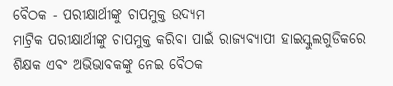ବୈଠକ - ପରୀକ୍ଷାର୍ଥୀଙ୍କୁ ଚାପମୁକ୍ତ ଉଦ୍ୟମ
ମାଟ୍ରିକ ପରୀକ୍ଷାର୍ଥୀଙ୍କୁ ଚାପମୁକ୍ତ କରିବା ପାଇଁ ରାଜ୍ୟବ୍ୟାପୀ ହାଇସ୍କୁଲଗୁଡିକରେ ଶିକ୍ଷକ ଏବଂ ଅଭିଭାବକଙ୍କୁ ନେଇ ବୈଠକ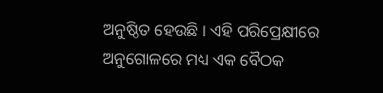ଅନୁଷ୍ଠିତ ହେଉଛି । ଏହି ପରିପ୍ରେକ୍ଷୀରେ ଅନୁଗୋଳରେ ମଧ୍ୟ ଏକ ବୈଠକ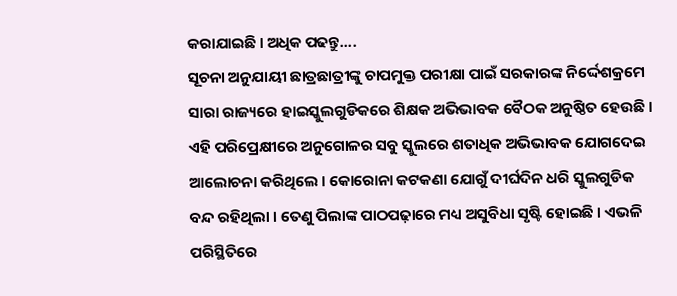କରାଯାଇଛି । ଅଧିକ ପଢନ୍ତୁ....
ସୂଚନା ଅନୁଯାୟୀ ଛାତ୍ରଛାତ୍ରୀଙ୍କୁ ଚାପମୁକ୍ତ ପରୀକ୍ଷା ପାଇଁ ସରକାରଙ୍କ ନିର୍ଦ୍ଦେଶକ୍ରମେ ସାରା ରାଜ୍ୟରେ ହାଇସ୍କୁଲଗୁଡିକରେ ଶିକ୍ଷକ ଅଭିଭାବକ ବୈଠକ ଅନୁଷ୍ଠିତ ହେଉଛି । ଏହି ପରିପ୍ରେକ୍ଷୀରେ ଅନୁଗୋଳର ସବୁ ସ୍କୁଲରେ ଶତାଧିକ ଅଭିଭାବକ ଯୋଗଦେଇ ଆଲୋଚନା କରିଥିଲେ । କୋରୋନା କଟକଣା ଯୋଗୁଁ ଦୀର୍ଘଦିନ ଧରି ସ୍କୁଲଗୁଡିକ ବନ୍ଦ ରହିଥିଲା । ତେଣୁ ପିଲାଙ୍କ ପାଠପଢ଼ାରେ ମଧ୍ୟ ଅସୁବିଧା ସୃଷ୍ଟି ହୋଇଛି । ଏଭଳି ପରିସ୍ଥିତିରେ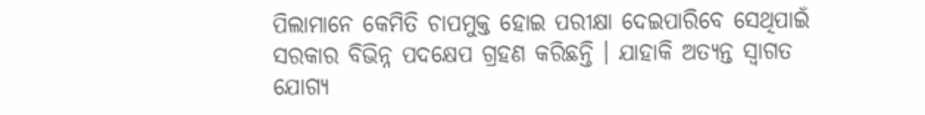ପିଲାମାନେ କେମିତି ଚାପମୁକ୍ତ ହୋଇ ପରୀକ୍ଷା ଦେଇପାରିବେ ସେଥିପାଇଁ ସରକାର ବିଭିନ୍ନ ପଦକ୍ଷେପ ଗ୍ରହଣ କରିଛନ୍ତି । ଯାହାକି ଅତ୍ୟନ୍ତ ସ୍ୱାଗତ ଯୋଗ୍ୟ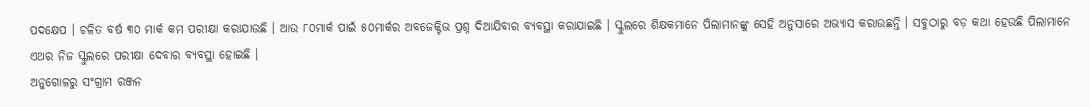ପଦକ୍ଷେପ । ଚଳିତ ବର୍ଷ ୩୦ ମାର୍କ କମ ପରୀକ୍ଷା କରାଯାଉଛି । ଆଉ ୮୦ମାର୍କ ପାଇଁ ୫୦ମାର୍କର ଅବଜେକ୍ଟିଭ ପ୍ରଶ୍ନ ଦିଆଯିବାର ବ୍ୟବସ୍ଥା କରାଯାଇଛି । ସ୍କୁଲରେ ଶିକ୍ଷକମାନେ ପିଲାମାନଙ୍କୁ ସେହି ଅନୁସାରେ ଅଭ୍ୟାସ କରାଉଛନ୍ତି । ସବୁଠାରୁ ବଡ଼ କଥା ହେଉଛି ପିଲାମାନେ ଏଥର ନିଜ ସ୍କୁଲରେ ପରୀକ୍ଷା ଦେବାର ବ୍ୟବସ୍ଥା ହୋଇଛି ।
ଅନୁଗୋଳରୁ ସଂଗ୍ରାମ ରଞ୍ଜନ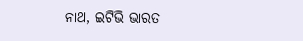ନାଥ, ଇଟିଭି ଭାରତ